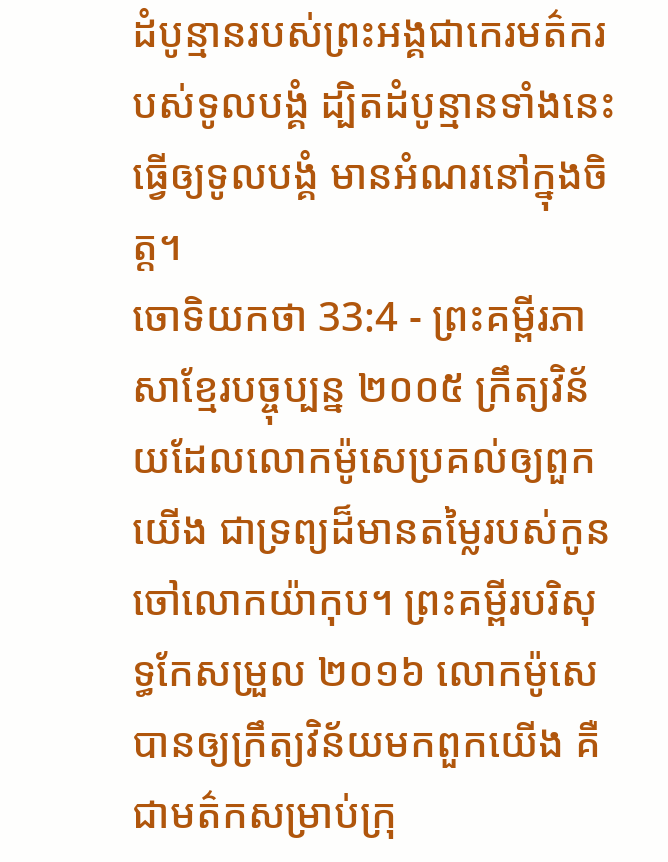ដំបូន្មានរបស់ព្រះអង្គជាកេរមត៌ករបស់ទូលបង្គំ ដ្បិតដំបូន្មានទាំងនេះធ្វើឲ្យទូលបង្គំ មានអំណរនៅក្នុងចិត្ត។
ចោទិយកថា 33:4 - ព្រះគម្ពីរភាសាខ្មែរបច្ចុប្បន្ន ២០០៥ ក្រឹត្យវិន័យដែលលោកម៉ូសេប្រគល់ឲ្យពួកយើង ជាទ្រព្យដ៏មានតម្លៃរបស់កូនចៅលោកយ៉ាកុប។ ព្រះគម្ពីរបរិសុទ្ធកែសម្រួល ២០១៦ លោកម៉ូសេបានឲ្យក្រឹត្យវិន័យមកពួកយើង គឺជាមត៌កសម្រាប់ក្រុ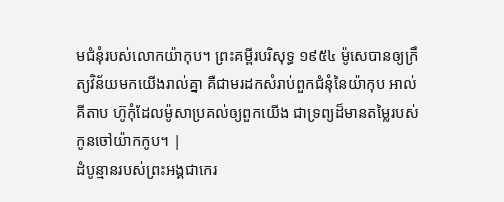មជំនុំរបស់លោកយ៉ាកុប។ ព្រះគម្ពីរបរិសុទ្ធ ១៩៥៤ ម៉ូសេបានឲ្យក្រឹត្យវិន័យមកយើងរាល់គ្នា គឺជាមរដកសំរាប់ពួកជំនុំនៃយ៉ាកុប អាល់គីតាប ហ៊ូកុំដែលម៉ូសាប្រគល់ឲ្យពួកយើង ជាទ្រព្យដ៏មានតម្លៃរបស់កូនចៅយ៉ាកកូប។ |
ដំបូន្មានរបស់ព្រះអង្គជាកេរ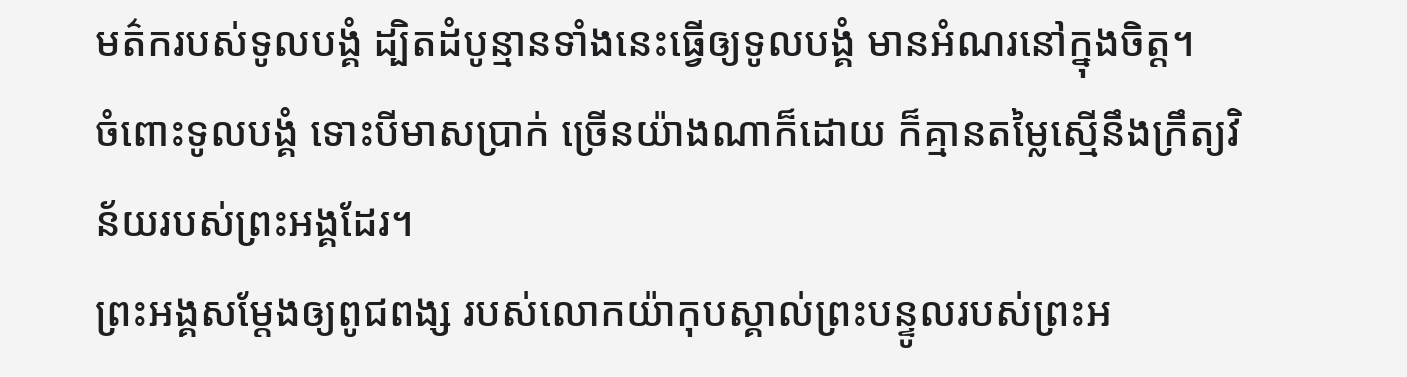មត៌ករបស់ទូលបង្គំ ដ្បិតដំបូន្មានទាំងនេះធ្វើឲ្យទូលបង្គំ មានអំណរនៅក្នុងចិត្ត។
ចំពោះទូលបង្គំ ទោះបីមាសប្រាក់ ច្រើនយ៉ាងណាក៏ដោយ ក៏គ្មានតម្លៃស្មើនឹងក្រឹត្យវិន័យរបស់ព្រះអង្គដែរ។
ព្រះអង្គសម្តែងឲ្យពូជពង្ស របស់លោកយ៉ាកុបស្គាល់ព្រះបន្ទូលរបស់ព្រះអ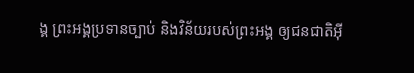ង្គ ព្រះអង្គប្រទានច្បាប់ និងវិន័យរបស់ព្រះអង្គ ឲ្យជនជាតិអ៊ី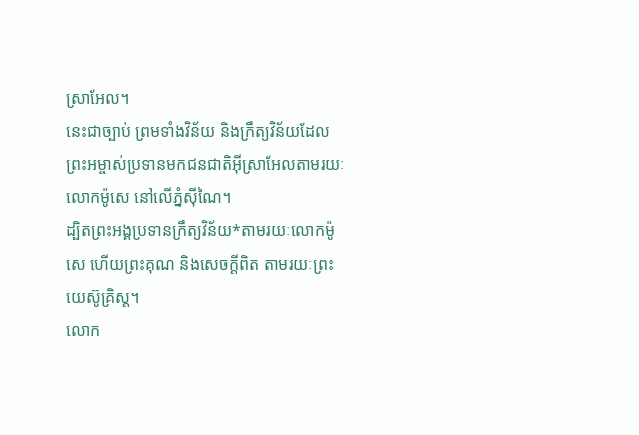ស្រាអែល។
នេះជាច្បាប់ ព្រមទាំងវិន័យ និងក្រឹត្យវិន័យដែលព្រះអម្ចាស់ប្រទានមកជនជាតិអ៊ីស្រាអែលតាមរយៈលោកម៉ូសេ នៅលើភ្នំស៊ីណៃ។
ដ្បិតព្រះអង្គប្រទានក្រឹត្យវិន័យ*តាមរយៈលោកម៉ូសេ ហើយព្រះគុណ និងសេចក្ដីពិត តាមរយៈព្រះយេស៊ូគ្រិស្ត។
លោក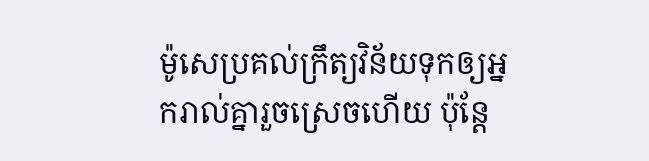ម៉ូសេប្រគល់ក្រឹត្យវិន័យទុកឲ្យអ្នករាល់គ្នារួចស្រេចហើយ ប៉ុន្តែ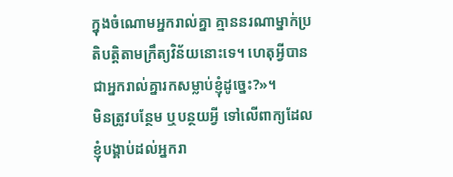ក្នុងចំណោមអ្នករាល់គ្នា គ្មាននរណាម្នាក់ប្រតិបត្តិតាមក្រឹត្យវិន័យនោះទេ។ ហេតុអ្វីបានជាអ្នករាល់គ្នារកសម្លាប់ខ្ញុំដូច្នេះ?»។
មិនត្រូវបន្ថែម ឬបន្ថយអ្វី ទៅលើពាក្យដែលខ្ញុំបង្គាប់ដល់អ្នករា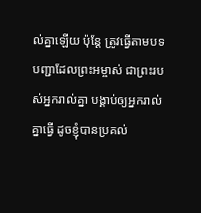ល់គ្នាឡើយ ប៉ុន្តែ ត្រូវធ្វើតាមបទបញ្ជាដែលព្រះអម្ចាស់ ជាព្រះរបស់អ្នករាល់គ្នា បង្គាប់ឲ្យអ្នករាល់គ្នាធ្វើ ដូចខ្ញុំបានប្រគល់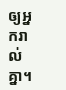ឲ្យអ្នករាល់គ្នា។